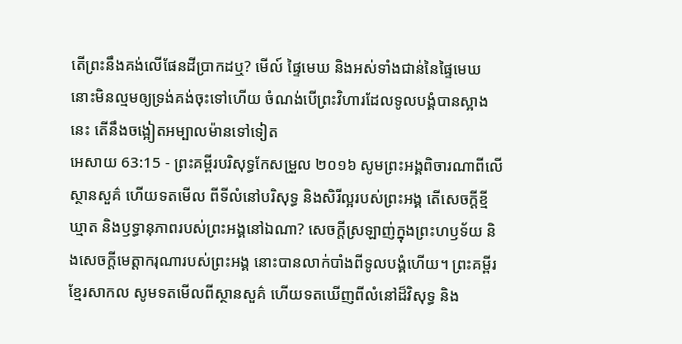តើព្រះនឹងគង់លើផែនដីប្រាកដឬ? មើល៍ ផ្ទៃមេឃ និងអស់ទាំងជាន់នៃផ្ទៃមេឃ នោះមិនល្មមឲ្យទ្រង់គង់ចុះទៅហើយ ចំណង់បើព្រះវិហារដែលទូលបង្គំបានស្អាងនេះ តើនឹងចង្អៀតអម្បាលម៉ានទៅទៀត
អេសាយ 63:15 - ព្រះគម្ពីរបរិសុទ្ធកែសម្រួល ២០១៦ សូមព្រះអង្គពិចារណាពីលើស្ថានសួគ៌ ហើយទតមើល ពីទីលំនៅបរិសុទ្ធ និងសិរីល្អរបស់ព្រះអង្គ តើសេចក្ដីខ្មីឃ្មាត និងឫទ្ធានុភាពរបស់ព្រះអង្គនៅឯណា? សេចក្ដីស្រឡាញ់ក្នុងព្រះហឫទ័យ និងសេចក្ដីមេត្តាករុណារបស់ព្រះអង្គ នោះបានលាក់បាំងពីទូលបង្គំហើយ។ ព្រះគម្ពីរខ្មែរសាកល សូមទតមើលពីស្ថានសួគ៌ ហើយទតឃើញពីលំនៅដ៏វិសុទ្ធ និង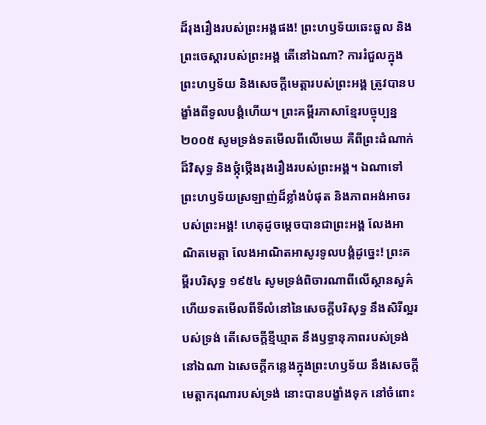ដ៏រុងរឿងរបស់ព្រះអង្គផង! ព្រះហឫទ័យឆេះឆួល និងព្រះចេស្ដារបស់ព្រះអង្គ តើនៅឯណា? ការរំជួលក្នុងព្រះហឫទ័យ និងសេចក្ដីមេត្តារបស់ព្រះអង្គ ត្រូវបានបង្ខាំងពីទូលបង្គំហើយ។ ព្រះគម្ពីរភាសាខ្មែរបច្ចុប្បន្ន ២០០៥ សូមទ្រង់ទតមើលពីលើមេឃ គឺពីព្រះដំណាក់ដ៏វិសុទ្ធ និងថ្កុំថ្កើងរុងរឿងរបស់ព្រះអង្គ។ ឯណាទៅ ព្រះហឫទ័យស្រឡាញ់ដ៏ខ្លាំងបំផុត និងភាពអង់អាចរបស់ព្រះអង្គ! ហេតុដូចម្ដេចបានជាព្រះអង្គ លែងអាណិតមេត្តា លែងអាណិតអាសូរទូលបង្គំដូច្នេះ! ព្រះគម្ពីរបរិសុទ្ធ ១៩៥៤ សូមទ្រង់ពិចារណាពីលើស្ថានសួគ៌ ហើយទតមើលពីទីលំនៅនៃសេចក្ដីបរិសុទ្ធ នឹងសិរីល្អរបស់ទ្រង់ តើសេចក្ដីខ្មីឃ្មាត នឹងឫទ្ធានុភាពរបស់ទ្រង់ នៅឯណា ឯសេចក្ដីកន្លេងក្នុងព្រះហឫទ័យ នឹងសេចក្ដីមេត្តាករុណារបស់ទ្រង់ នោះបានបង្ខាំងទុក នៅចំពោះ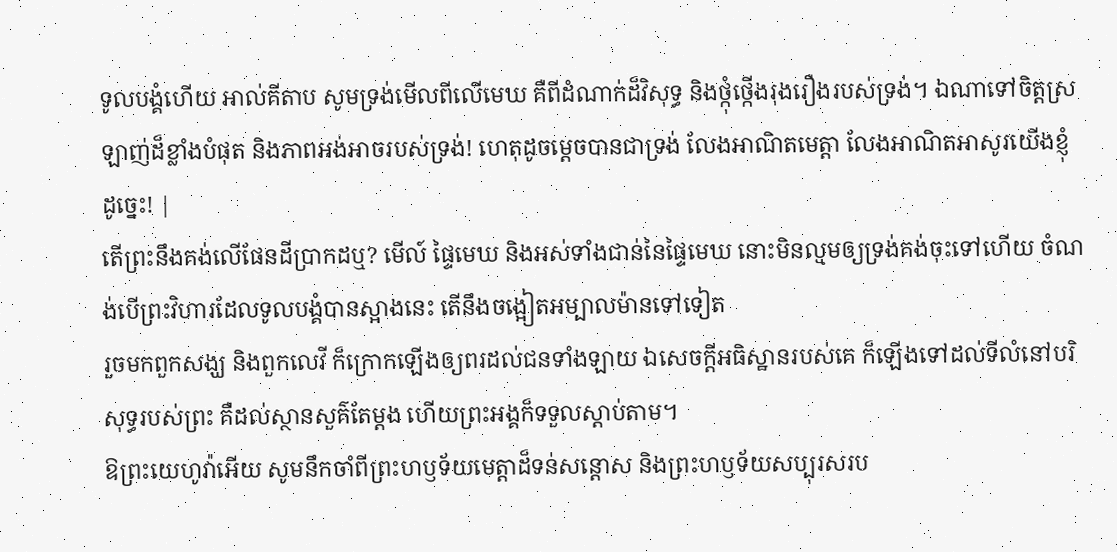ទូលបង្គំហើយ អាល់គីតាប សូមទ្រង់មើលពីលើមេឃ គឺពីដំណាក់ដ៏វិសុទ្ធ និងថ្កុំថ្កើងរុងរឿងរបស់ទ្រង់។ ឯណាទៅចិត្តស្រឡាញ់ដ៏ខ្លាំងបំផុត និងភាពអង់អាចរបស់ទ្រង់! ហេតុដូចម្ដេចបានជាទ្រង់ លែងអាណិតមេត្តា លែងអាណិតអាសូរយើងខ្ញុំដូច្នេះ! |
តើព្រះនឹងគង់លើផែនដីប្រាកដឬ? មើល៍ ផ្ទៃមេឃ និងអស់ទាំងជាន់នៃផ្ទៃមេឃ នោះមិនល្មមឲ្យទ្រង់គង់ចុះទៅហើយ ចំណង់បើព្រះវិហារដែលទូលបង្គំបានស្អាងនេះ តើនឹងចង្អៀតអម្បាលម៉ានទៅទៀត
រួចមកពួកសង្ឃ និងពួកលេវី ក៏ក្រោកឡើងឲ្យពរដល់ជនទាំងឡាយ ឯសេចក្ដីអធិស្ឋានរបស់គេ ក៏ឡើងទៅដល់ទីលំនៅបរិសុទ្ធរបស់ព្រះ គឺដល់ស្ថានសួគ៌តែម្តង ហើយព្រះអង្គក៏ទទួលស្តាប់តាម។
ឱព្រះយេហូវ៉ាអើយ សូមនឹកចាំពីព្រះហឫទ័យមេត្តាដ៏ទន់សន្ដោស និងព្រះហឫទ័យសប្បុរសរប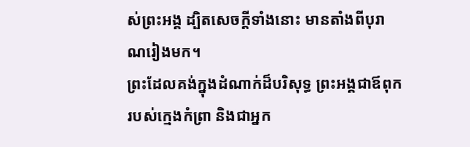ស់ព្រះអង្គ ដ្បិតសេចក្ដីទាំងនោះ មានតាំងពីបុរាណរៀងមក។
ព្រះដែលគង់ក្នុងដំណាក់ដ៏បរិសុទ្ធ ព្រះអង្គជាឪពុករបស់ក្មេងកំព្រា និងជាអ្នក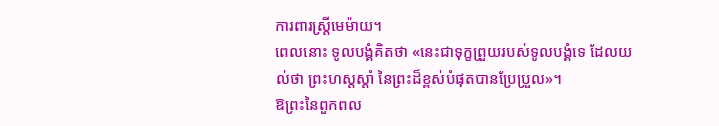ការពារស្ត្រីមេម៉ាយ។
ពេលនោះ ទូលបង្គំគិតថា «នេះជាទុក្ខព្រួយរបស់ទូលបង្គំទេ ដែលយល់ថា ព្រះហស្តស្តាំ នៃព្រះដ៏ខ្ពស់បំផុតបានប្រែប្រួល»។
ឱព្រះនៃពួកពល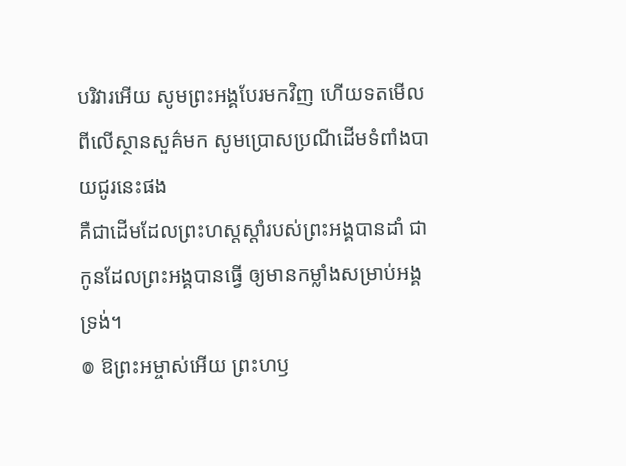បរិវារអើយ សូមព្រះអង្គបែរមកវិញ ហើយទតមើលពីលើស្ថានសួគ៌មក សូមប្រោសប្រណីដើមទំពាំងបាយជូរនេះផង
គឺជាដើមដែលព្រះហស្តស្តាំរបស់ព្រះអង្គបានដាំ ជាកូនដែលព្រះអង្គបានធ្វើ ឲ្យមានកម្លាំងសម្រាប់អង្គទ្រង់។
៙ ឱព្រះអម្ចាស់អើយ ព្រះហឫ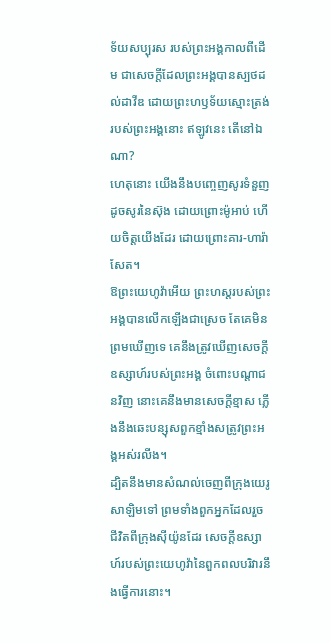ទ័យសប្បុរស របស់ព្រះអង្គកាលពីដើម ជាសេចក្ដីដែលព្រះអង្គបានស្បថដល់ដាវីឌ ដោយព្រះហឫទ័យស្មោះត្រង់របស់ព្រះអង្គនោះ ឥឡូវនេះ តើនៅឯណា?
ហេតុនោះ យើងនឹងបញ្ចេញសូរទំនួញ ដូចសូរនៃស៊ុង ដោយព្រោះម៉ូអាប់ ហើយចិត្តយើងដែរ ដោយព្រោះគារ-ហារ៉ាសែត។
ឱព្រះយេហូវ៉ាអើយ ព្រះហស្តរបស់ព្រះអង្គបានលើកឡើងជាស្រេច តែគេមិនព្រមឃើញទេ គេនឹងត្រូវឃើញសេចក្ដីឧស្សាហ៍របស់ព្រះអង្គ ចំពោះបណ្ដាជនវិញ នោះគេនឹងមានសេចក្ដីខ្មាស ភ្លើងនឹងឆេះបន្សុសពួកខ្មាំងសត្រូវព្រះអង្គអស់រលីង។
ដ្បិតនឹងមានសំណល់ចេញពីក្រុងយេរូសាឡិមទៅ ព្រមទាំងពួកអ្នកដែលរួចជីវិតពីក្រុងស៊ីយ៉ូនដែរ សេចក្ដីឧស្សាហ៍របស់ព្រះយេហូវ៉ានៃពួកពលបរិវារនឹងធ្វើការនោះ។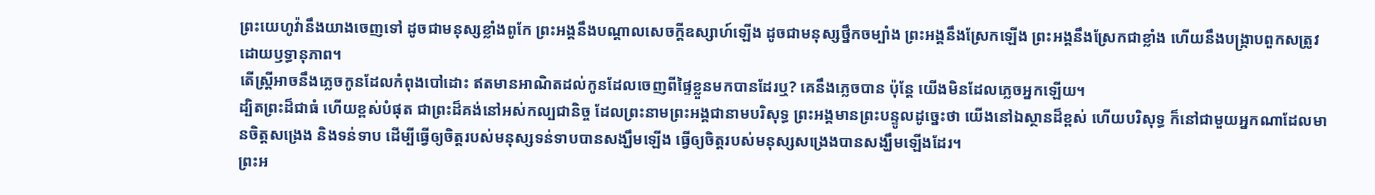ព្រះយេហូវ៉ានឹងយាងចេញទៅ ដូចជាមនុស្សខ្លាំងពូកែ ព្រះអង្គនឹងបណ្ដាលសេចក្ដីឧស្សាហ៍ឡើង ដូចជាមនុស្សថ្នឹកចម្បាំង ព្រះអង្គនឹងស្រែកឡើង ព្រះអង្គនឹងស្រែកជាខ្លាំង ហើយនឹងបង្ក្រាបពួកសត្រូវដោយឫទ្ធានុភាព។
តើស្ត្រីអាចនឹងភ្លេចកូនដែលកំពុងបៅដោះ ឥតមានអាណិតដល់កូនដែលចេញពីផ្ទៃខ្លួនមកបានដែរឬ? គេនឹងភ្លេចបាន ប៉ុន្តែ យើងមិនដែលភ្លេចអ្នកឡើយ។
ដ្បិតព្រះដ៏ជាធំ ហើយខ្ពស់បំផុត ជាព្រះដ៏គង់នៅអស់កល្បជានិច្ច ដែលព្រះនាមព្រះអង្គជានាមបរិសុទ្ធ ព្រះអង្គមានព្រះបន្ទូលដូច្នេះថា យើងនៅឯស្ថានដ៏ខ្ពស់ ហើយបរិសុទ្ធ ក៏នៅជាមួយអ្នកណាដែលមានចិត្តសង្រេង និងទន់ទាប ដើម្បីធ្វើឲ្យចិត្តរបស់មនុស្សទន់ទាបបានសង្ឃឹមឡើង ធ្វើឲ្យចិត្តរបស់មនុស្សសង្រេងបានសង្ឃឹមឡើងដែរ។
ព្រះអ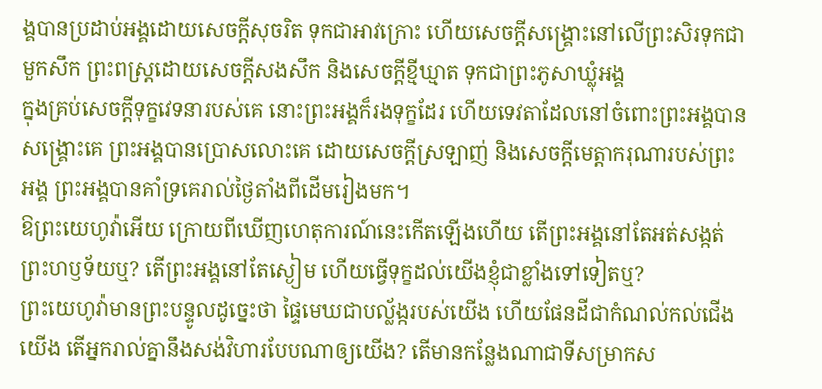ង្គបានប្រដាប់អង្គដោយសេចក្ដីសុចរិត ទុកជាអាវក្រោះ ហើយសេចក្ដីសង្គ្រោះនៅលើព្រះសិរទុកជាមួកសឹក ព្រះពស្ត្រដោយសេចក្ដីសងសឹក និងសេចក្ដីខ្មីឃ្មាត ទុកជាព្រះភូសាឃ្លុំអង្គ
ក្នុងគ្រប់សេចក្ដីទុក្ខវេទនារបស់គេ នោះព្រះអង្គក៏រងទុក្ខដែរ ហើយទេវតាដែលនៅចំពោះព្រះអង្គបានសង្គ្រោះគេ ព្រះអង្គបានប្រោសលោះគេ ដោយសេចក្ដីស្រឡាញ់ និងសេចក្ដីមេត្តាករុណារបស់ព្រះអង្គ ព្រះអង្គបានគាំទ្រគេរាល់ថ្ងៃតាំងពីដើមរៀងមក។
ឱព្រះយេហូវ៉ាអើយ ក្រោយពីឃើញហេតុការណ៍នេះកើតឡើងហើយ តើព្រះអង្គនៅតែអត់សង្កត់ព្រះហឫទ័យឬ? តើព្រះអង្គនៅតែស្ងៀម ហើយធ្វើទុក្ខដល់យើងខ្ញុំជាខ្លាំងទៅទៀតឬ?
ព្រះយេហូវ៉ាមានព្រះបន្ទូលដូច្នេះថា ផ្ទៃមេឃជាបល្ល័ង្ករបស់យើង ហើយផែនដីជាកំណល់កល់ជើងយើង តើអ្នករាល់គ្នានឹងសង់វិហារបែបណាឲ្យយើង? តើមានកន្លែងណាជាទីសម្រាកស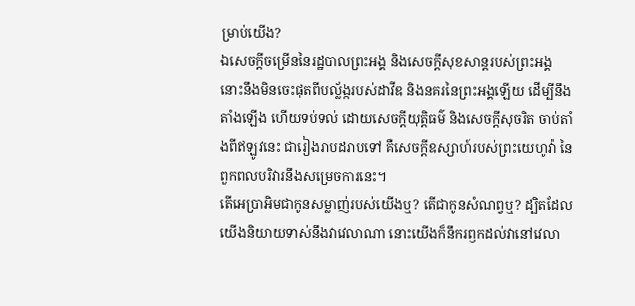ម្រាប់យើង?
ឯសេចក្ដីចម្រើននៃរដ្ឋបាលព្រះអង្គ និងសេចក្ដីសុខសាន្តរបស់ព្រះអង្គ នោះនឹងមិនចេះផុតពីបល្ល័ង្ករបស់ដាវីឌ និងនគរនៃព្រះអង្គឡើយ ដើម្បីនឹងតាំងឡើង ហើយទប់ទល់ ដោយសេចក្ដីយុត្តិធម៌ និងសេចក្ដីសុចរិត ចាប់តាំងពីឥឡូវនេះ ជារៀងរាបដរាបទៅ គឺសេចក្ដីឧស្សាហ៍របស់ព្រះយេហូវ៉ា នៃពួកពលបរិវារនឹងសម្រេចការនេះ។
តើអេប្រាអិមជាកូនសម្លាញ់របស់យើងឬ? តើជាកូនសំណព្វឬ? ដ្បិតដែលយើងនិយាយទាស់នឹងវាវេលាណា នោះយើងក៏នឹករឭកដល់វានៅវេលា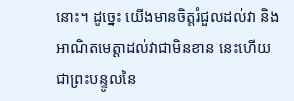នោះ។ ដូច្នេះ យើងមានចិត្តរំជួលដល់វា និងអាណិតមេត្តាដល់វាជាមិនខាន នេះហើយជាព្រះបន្ទូលនៃ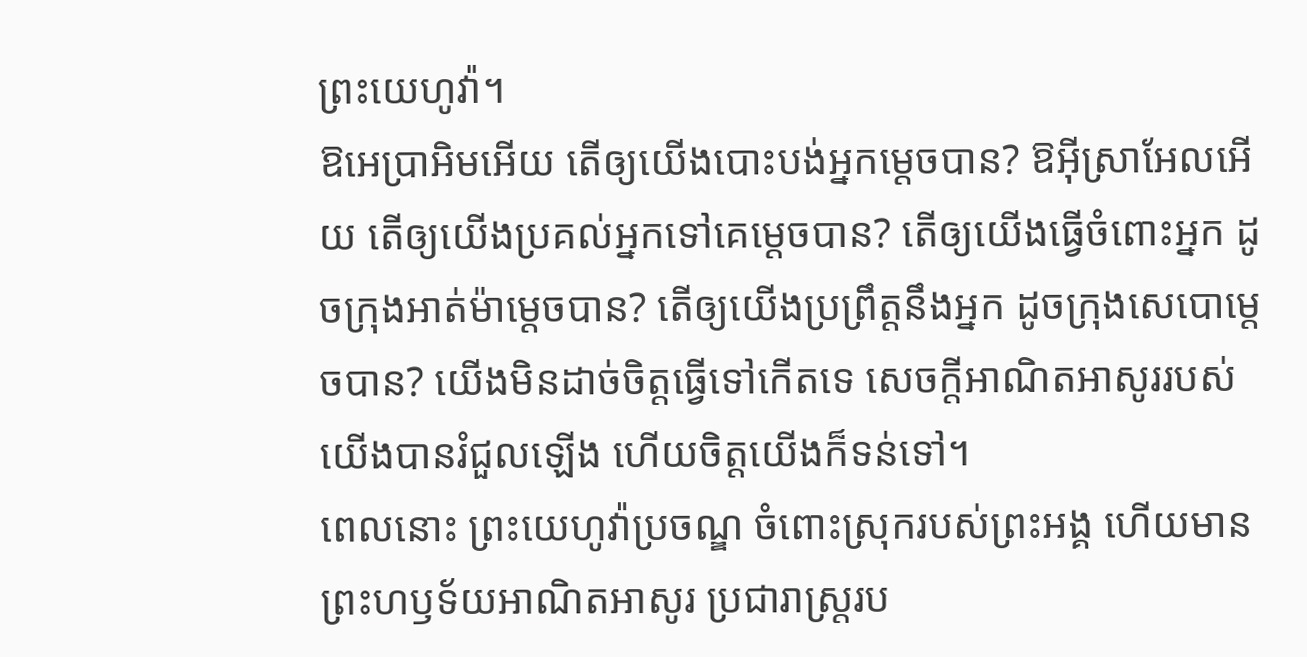ព្រះយេហូវ៉ា។
ឱអេប្រាអិមអើយ តើឲ្យយើងបោះបង់អ្នកម្ដេចបាន? ឱអ៊ីស្រាអែលអើយ តើឲ្យយើងប្រគល់អ្នកទៅគេម្ដេចបាន? តើឲ្យយើងធ្វើចំពោះអ្នក ដូចក្រុងអាត់ម៉ាម្ដេចបាន? តើឲ្យយើងប្រព្រឹត្តនឹងអ្នក ដូចក្រុងសេបោម្តេចបាន? យើងមិនដាច់ចិត្តធ្វើទៅកើតទេ សេចក្ដីអាណិតអាសូររបស់យើងបានរំជួលឡើង ហើយចិត្តយើងក៏ទន់ទៅ។
ពេលនោះ ព្រះយេហូវ៉ាប្រចណ្ឌ ចំពោះស្រុករបស់ព្រះអង្គ ហើយមានព្រះហឫទ័យអាណិតអាសូរ ប្រជារាស្ត្ររប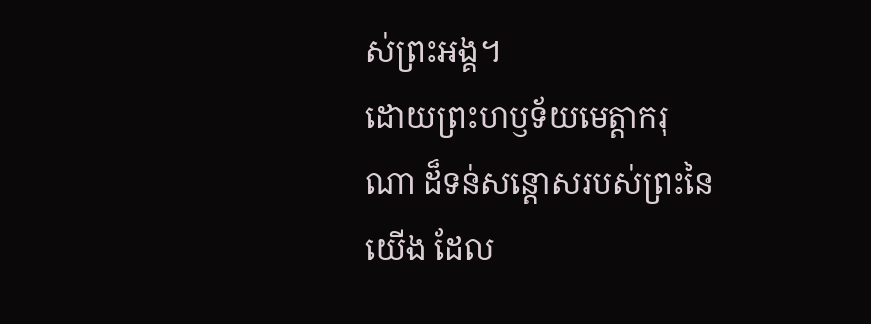ស់ព្រះអង្គ។
ដោយព្រះហឫទ័យមេត្តាករុណា ដ៏ទន់សន្ដោសរបស់ព្រះនៃយើង ដែល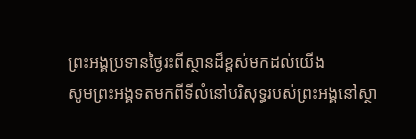ព្រះអង្គប្រទានថ្ងៃរះពីស្ថានដ៏ខ្ពស់មកដល់យើង
សូមព្រះអង្គទតមកពីទីលំនៅបរិសុទ្ធរបស់ព្រះអង្គនៅស្ថា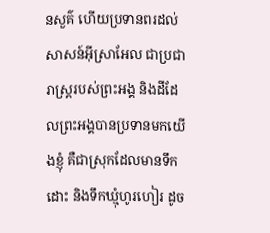នសួគ៌ ហើយប្រទានពរដល់សាសន៍អ៊ីស្រាអែល ជាប្រជារាស្ត្ររបស់ព្រះអង្គ និងដីដែលព្រះអង្គបានប្រទានមកយើងខ្ញុំ គឺជាស្រុកដែលមានទឹកដោះ និងទឹកឃ្មុំហូរហៀរ ដូច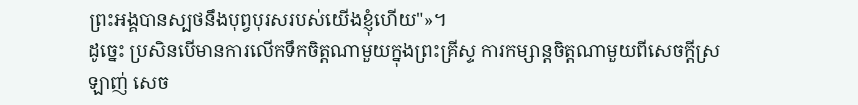ព្រះអង្គបានស្បថនឹងបុព្វបុរសរបស់យើងខ្ញុំហើយ"»។
ដូច្នេះ ប្រសិនបើមានការលើកទឹកចិត្តណាមួយក្នុងព្រះគ្រីស្ទ ការកម្សាន្តចិត្តណាមួយពីសេចក្ដីស្រឡាញ់ សេច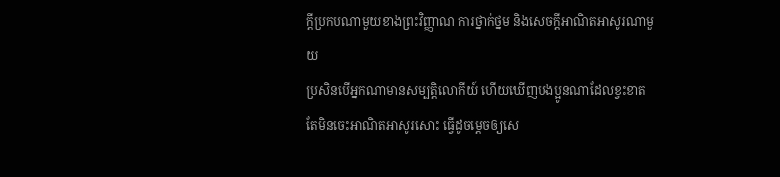ក្ដីប្រកបណាមួយខាងព្រះវិញ្ញាណ ការថ្នាក់ថ្នម និងសេចក្ដីអាណិតអាសូរណាមួយ
ប្រសិនបើអ្នកណាមានសម្បត្តិលោកីយ៍ ហើយឃើញបងប្អូនណាដែលខ្វះខាត តែមិនចេះអាណិតអាសូរសោះ ធ្វើដូចម្តេចឲ្យសេ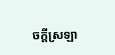ចក្ដីស្រឡា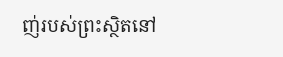ញ់របស់ព្រះស្ថិតនៅ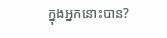ក្នុងអ្នកនោះបាន?